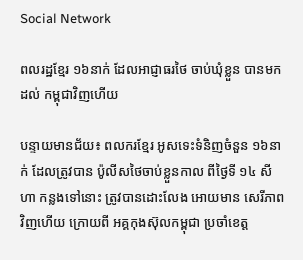Social Network

ពលរដ្ឋខ្មែរ ១៦នាក់ ដែលអាជ្ញាធរថៃ ចាប់ឃុំខ្លួន បានមកដល់ កម្ពុជាវិញហើយ

បន្ទាយមានជ័យ៖ ពលករខ្មែរ អូសទេះទំនិញចំនួន ១៦នាក់ ដែលត្រូវបាន ប៉ូលីសថៃចាប់ខ្លួនកាល ពីថ្ងៃទី ១៤ សីហា កន្លងទៅនោះ ត្រូវបានដោះលែង អោយមាន សេរីភាពវិញហើយ ក្រោយពី អគ្គកុងស៊ុលកម្ពុជា ប្រចាំខេត្ត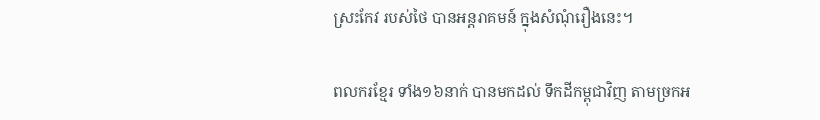ស្រះកែវ របស់ថៃ បានអន្តរាគមន៍ ក្នុងសំណុំរឿងនេះ។

ពលករខ្មែរ ទាំង១៦នាក់ បានមកដល់ ទឹកដីកម្ពុជាវិញ តាមច្រកអ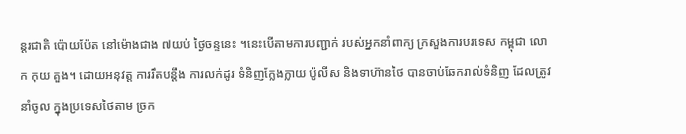ន្តរជាតិ ប៉ោយប៉ែត នៅម៉ោងជាង ៧យប់ ថ្ងៃចន្ទនេះ ។នេះបើតាមការបញ្ជាក់ របស់អ្នកនាំពាក្យ ក្រសួងការបរទេស កម្ពុជា លោក កុយ គួង។ ដោយអនុវត្ត ការរឹតបន្តឹង ការលក់ដូរ ទំនិញក្លែងក្លាយ ប៉ូលីស និងទាហ៊ានថៃ បានចាប់ឆែករាល់ទំនិញ ដែលត្រូវនាំចូល ក្នុងប្រទេសថៃតាម ច្រក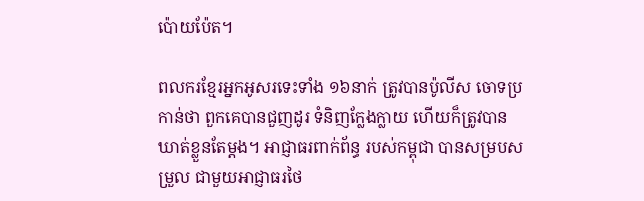ប៉ោយប៉ែត។

ពលករខ្មែរអ្នកអូសរទេះទាំង ១៦នាក់ ត្រូវបានប៉ូលីស ចោទប្រកាន់ថា ពួកគេបានជួញដូរ ទំនិញក្លែងក្លាយ ហើយក៏ត្រូវបាន ឃាត់ខ្លួនតែម្តង។ អាជ្ញាធរពាក់ព័ន្ធ របស់កម្ពុជា បានសម្របសម្រួល ជាមួយអាជ្ញាធរថៃ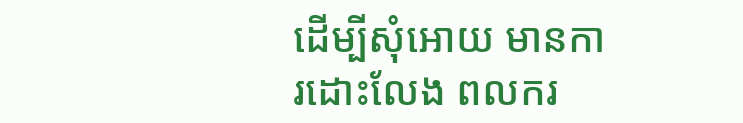ដើម្បីសុំអោយ មានការដោះលែង ពលករ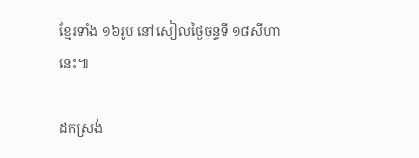ខ្មែរទាំង ១៦រូប នៅសៀលថ្ងៃចន្ទទី ១៨សីហានេះ៕

ដកស្រង់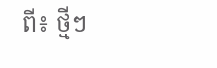ពី៖ ថ្មីៗ